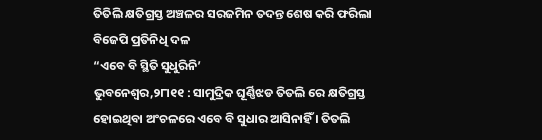ତିତିଲି କ୍ଷତିଗ୍ରସ୍ତ ଅଞ୍ଚଳର ସରଜମିନ ତଦନ୍ତ ଶେଷ କରି ଫରିଲା ବିଜେପି ପ୍ରତିନିଧି ଦଳ
“ଏବେ ବି ସ୍ଥିତି ସୁଧୁରିନି’
ଭୁବନେଶ୍ୱର,୨୮ା୧୧ : ସାମୁଦ୍ରିକ ଘୂର୍ଣ୍ଣିଝଡ ତିତଲି ରେ କ୍ଷତିଗ୍ରସ୍ତ ହୋଇଥିବା ଅଂଚଳରେ ଏବେ ବି ସୁଧାର ଆସିନାହିଁ । ତିତଲି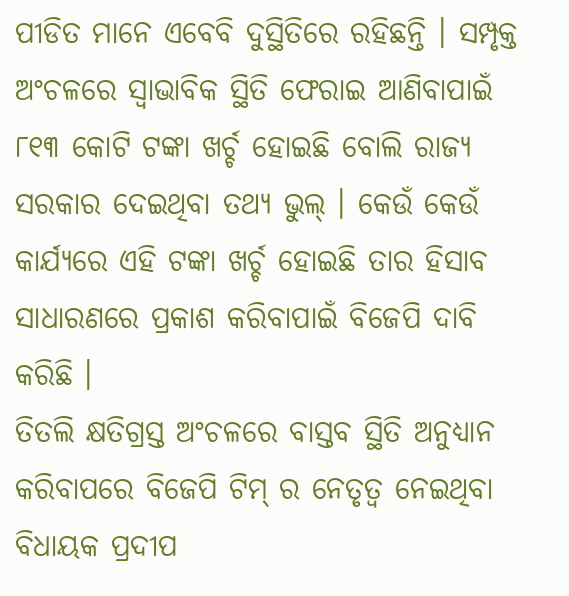ପୀଡିତ ମାନେ ଏବେବି ଦୁସ୍ଥିତିରେ ରହିଛନ୍ତି । ସମ୍ପୃକ୍ତ ଅଂଚଳରେ ସ୍ୱାଭାବିକ ସ୍ଥିତି ଫେରାଇ ଆଣିବାପାଇଁ ୮୧୩ କୋଟି ଟଙ୍କା ଖର୍ଚ୍ଚ ହୋଇଛି ବୋଲି ରାଜ୍ୟ ସରକାର ଦେଇଥିବା ତଥ୍ୟ ଭୁଲ୍ । କେଉଁ କେଉଁ କାର୍ଯ୍ୟରେ ଏହି ଟଙ୍କା ଖର୍ଚ୍ଚ ହୋଇଛି ତାର ହିସାବ ସାଧାରଣରେ ପ୍ରକାଶ କରିବାପାଇଁ ବିଜେପି ଦାବି କରିଛି ।
ତିତଲି କ୍ଷତିଗ୍ରସ୍ତ ଅଂଚଳରେ ବାସ୍ତବ ସ୍ଥିତି ଅନୁଧ୍ୟାନ କରିବାପରେ ବିଜେପି ଟିମ୍ ର ନେତୃତ୍ୱ ନେଇଥିବା ବିଧାୟକ ପ୍ରଦୀପ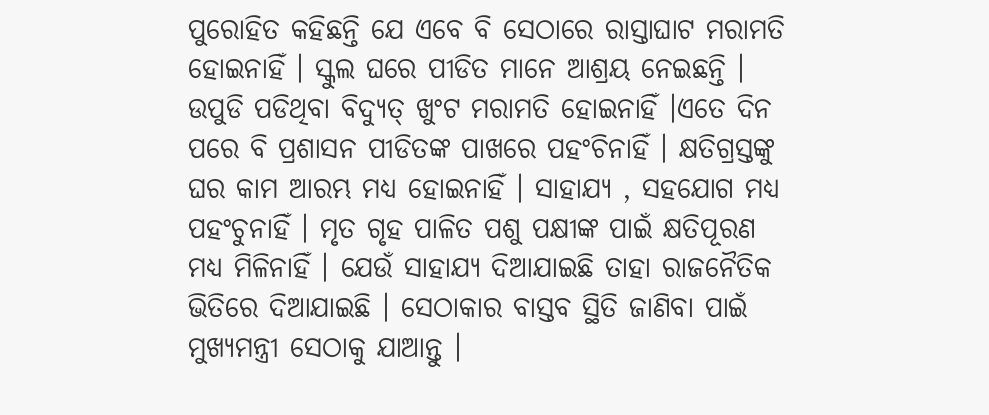ପୁରୋହିତ କହିଛନ୍ତି ଯେ ଏବେ ବି ସେଠାରେ ରାସ୍ତାଘାଟ ମରାମତି ହୋଇନାହିଁ । ସ୍କୁଲ ଘରେ ପୀଡିତ ମାନେ ଆଶ୍ରୟ ନେଇଛନ୍ତି । ଉପୁଡି ପଡିଥିବା ବିଦ୍ୟୁତ୍ ଖୁଂଟ ମରାମତି ହୋଇନାହିଁ ।ଏତେ ଦିନ ପରେ ବି ପ୍ରଶାସନ ପୀଡିତଙ୍କ ପାଖରେ ପହଂଚିନାହିଁ । କ୍ଷତିଗ୍ରସ୍ତଙ୍କୁ ଘର କାମ ଆରମ୍ଭ ମଧ୍ୟ ହୋଇନାହିଁ । ସାହାଯ୍ୟ , ସହଯୋଗ ମଧ୍ୟ ପହଂଚୁନାହିଁ । ମୃତ ଗୃହ ପାଳିତ ପଶୁ ପକ୍ଷୀଙ୍କ ପାଇଁ କ୍ଷତିପୂରଣ ମଧ୍ୟ ମିଳିନାହିଁ । ଯେଉଁ ସାହାଯ୍ୟ ଦିଆଯାଇଛି ତାହା ରାଜନୈତିକ ଭିତିରେ ଦିଆଯାଇଛି । ସେଠାକାର ବାସ୍ତବ ସ୍ଥିତି ଜାଣିବା ପାଇଁ ମୁଖ୍ୟମନ୍ତ୍ରୀ ସେଠାକୁ ଯାଆନ୍ତୁ ।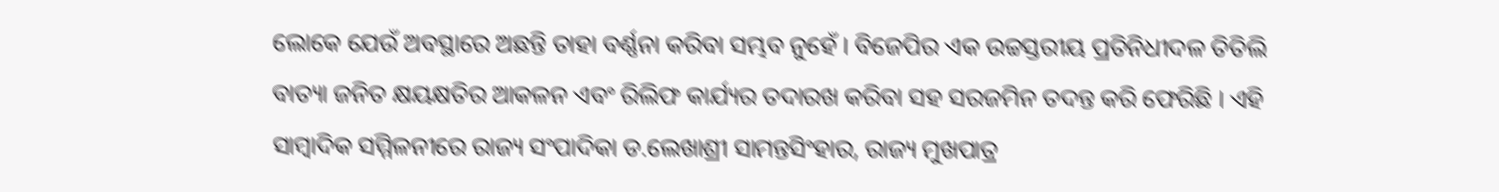ଲୋକେ ଯେଉଁ ଅବସ୍ଥାରେ ଅଛନ୍ତି ତାହା ବର୍ଣ୍ଣନା କରିବା ସମ୍ଭବ ନୁହେଁ । ବିଜେପିର ଏକ ଉଚ୍ଚସ୍ତରୀୟ ପ୍ରତିନିଧୀଦଳ ତିତିଲି ବାତ୍ୟା ଜନିତ କ୍ଷୟକ୍ଷତିର ଆକଳନ ଏବଂ ରିଲିଫ କାର୍ଯ୍ୟର ତଦାରଖ କରିବା ସହ ସରଜମିନ ତଦନ୍ତ କରି ଫେରିଛି । ଏହି ସାମ୍ବାଦିକ ସମ୍ମିଳନୀରେ ରାଜ୍ୟ ସଂପାଦିକା ଡ.ଲେଖାଶ୍ରୀ ସାମନ୍ତସିଂହାର, ରାଜ୍ୟ ମୁଖପାତ୍ର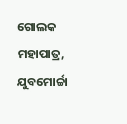ଗୋଲକ ମହାପାତ୍ର, ଯୁବମୋର୍ଚ୍ଚା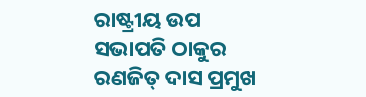ରାଷ୍ଟ୍ରୀୟ ଉପ ସଭାପତି ଠାକୁର ରଣଜିତ୍ ଦାସ ପ୍ରମୁଖ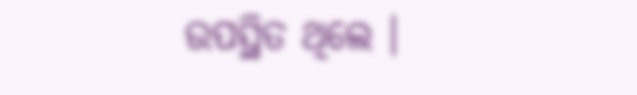ଉପସ୍ଥିତ ଥିଲେ ।